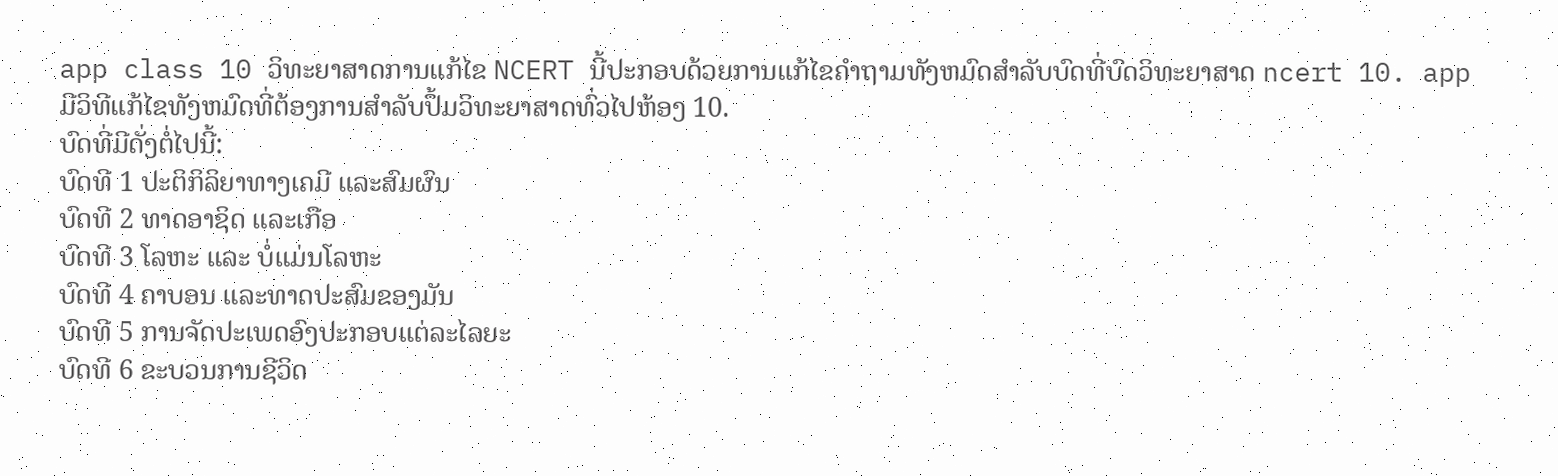app class 10 ວິທະຍາສາດການແກ້ໄຂ NCERT ນີ້ປະກອບດ້ວຍການແກ້ໄຂຄໍາຖາມທັງຫມົດສໍາລັບບົດທີ່ບົດວິທະຍາສາດ ncert 10. app ມີວິທີແກ້ໄຂທັງຫມົດທີ່ຕ້ອງການສໍາລັບປຶ້ມວິທະຍາສາດທົ່ວໄປຫ້ອງ 10.
ບົດທີ່ມີດັ່ງຕໍ່ໄປນີ້:
ບົດທີ 1 ປະຕິກິລິຍາທາງເຄມີ ແລະສົມຜົນ
ບົດທີ 2 ທາດອາຊິດ ແລະເກືອ
ບົດທີ 3 ໂລຫະ ແລະ ບໍ່ແມ່ນໂລຫະ
ບົດທີ 4 ຄາບອນ ແລະທາດປະສົມຂອງມັນ
ບົດທີ 5 ການຈັດປະເພດອົງປະກອບແຕ່ລະໄລຍະ
ບົດທີ 6 ຂະບວນການຊີວິດ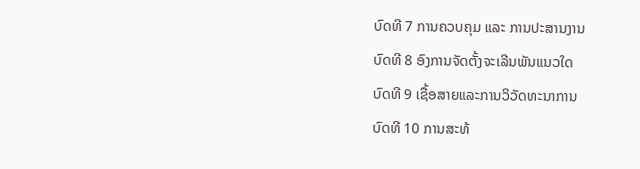ບົດທີ 7 ການຄວບຄຸມ ແລະ ການປະສານງານ
ບົດທີ 8 ອົງການຈັດຕັ້ງຈະເລີນພັນແນວໃດ
ບົດທີ 9 ເຊື້ອສາຍແລະການວິວັດທະນາການ
ບົດທີ 10 ການສະທ້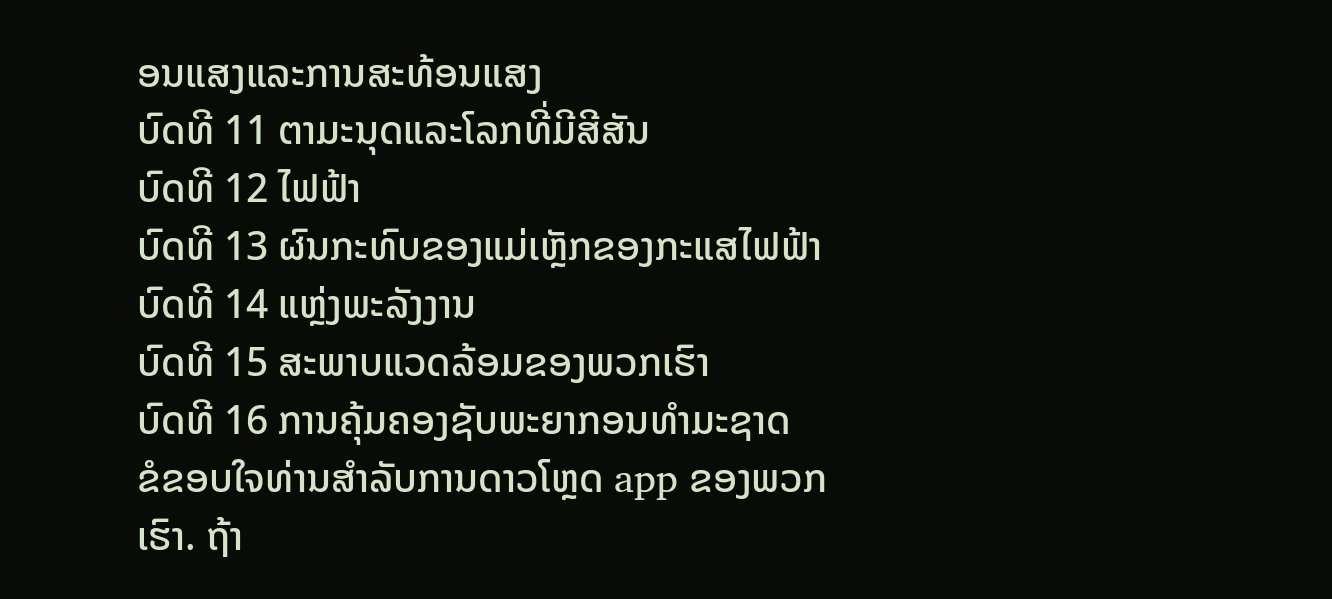ອນແສງແລະການສະທ້ອນແສງ
ບົດທີ 11 ຕາມະນຸດແລະໂລກທີ່ມີສີສັນ
ບົດທີ 12 ໄຟຟ້າ
ບົດທີ 13 ຜົນກະທົບຂອງແມ່ເຫຼັກຂອງກະແສໄຟຟ້າ
ບົດທີ 14 ແຫຼ່ງພະລັງງານ
ບົດທີ 15 ສະພາບແວດລ້ອມຂອງພວກເຮົາ
ບົດທີ 16 ການຄຸ້ມຄອງຊັບພະຍາກອນທຳມະຊາດ
ຂໍຂອບໃຈທ່ານສໍາລັບການດາວໂຫຼດ app ຂອງພວກເຮົາ. ຖ້າ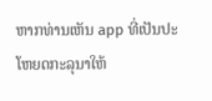ຫາກທ່ານເຫັນ app ທີ່ເປັນປະໂຫຍດກະລຸນາໃຫ້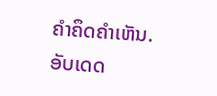ຄໍາຄຶດຄໍາເຫັນ.
ອັບເດດ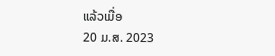ແລ້ວເມື່ອ
20 ມ.ສ. 2023